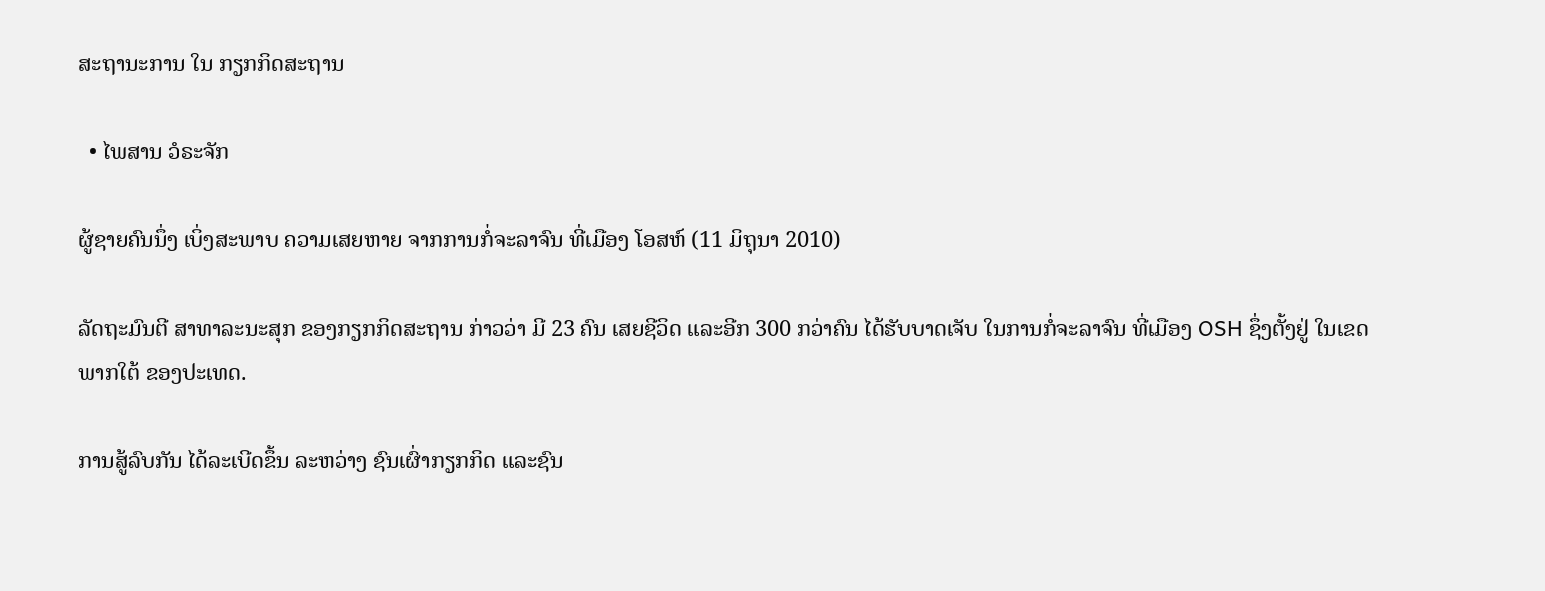ສະຖານະການ ໃນ ກຽກກິດສະຖານ

  • ໄພສານ ວໍຣະຈັກ

ຜູ້ຊາຍຄົນນຶ່ງ ເບິ່ງສະພາບ ຄວາມເສຍຫາຍ ຈາກການກໍ່ຈະລາຈົນ ທີ່ເມືອງ ໂອສຫ໌ (11 ມິຖຸນາ 2010)

ລັດຖະມົນຕີ ສາທາລະນະສຸກ ຂອງກຽກກິດສະຖານ ກ່າວວ່າ ມີ 23 ຄົນ ເສຍຊີວິດ ແລະອີກ 300 ກວ່າຄົນ ໄດ້ຮັບບາດເຈັບ ໃນການກໍ່ຈະລາຈົນ ທີ່ເມືອງ OSH ຊຶ່ງຕັ້ງຢູ່ ໃນເຂດພາກໃຕ້ ຂອງປະເທດ.

ການສູ້ລົບກັນ ໄດ້ລະເບີດຂຶ້ນ ລະຫວ່າງ ຊົນເຜົ່າກຽກກິດ ແລະຊົນ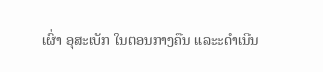ເຜົ່າ ອຸສະເບັກ ໃນຕອນກາງຄືນ ແລະະດຳເນີນ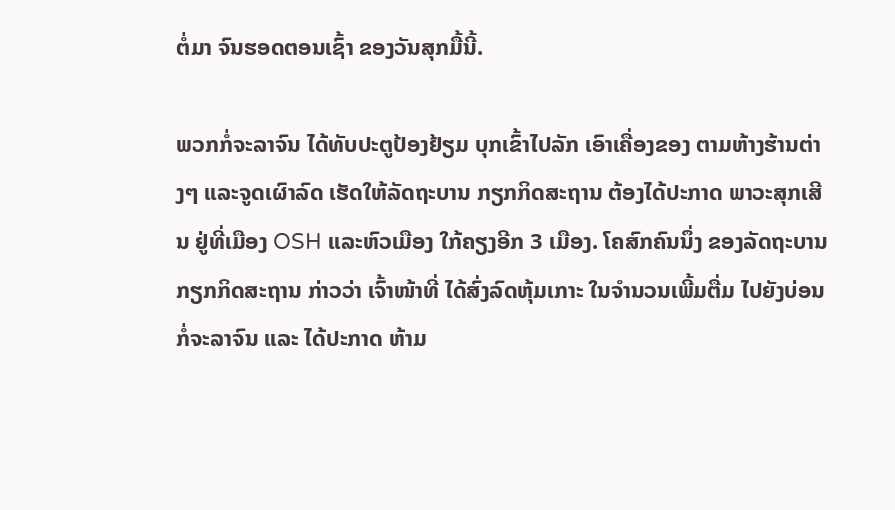ຕໍ່ມາ ຈົນຮອດຕອນເຊົ້າ ຂອງວັນສຸກມື້ນີ້.

ພວກກໍ່ຈະລາຈົນ ໄດ້ທັບປະຕູປ້ອງຢ້ຽມ ບຸກເຂົ້າໄປລັກ ເອົາເຄື່ອງຂອງ ຕາມຫ້າງຮ້ານຕ່າງໆ ແລະຈູດເຜົາລົດ ເຮັດໃຫ້ລັດຖະບານ ກຽກກິດສະຖານ ຕ້ອງໄດ້ປະກາດ ພາວະສຸກເສີນ ຢູ່ທີ່ເມືອງ OSH ແລະຫົວເມືອງ ໃກ້ຄຽງອີກ 3 ເມືອງ. ໂຄສົກຄົນນຶ່ງ ຂອງລັດຖະບານ ກຽກກິດສະຖານ ກ່າວວ່າ ເຈົ້າໜ້າທີ່ ໄດ້ສົ່ງລົດຫຸ້ມເກາະ ໃນຈຳນວນເພີ້ມຕື່ມ ໄປຍັງບ່ອນ ກໍ່ຈະລາຈົນ ແລະ ໄດ້ປະກາດ ຫ້າມ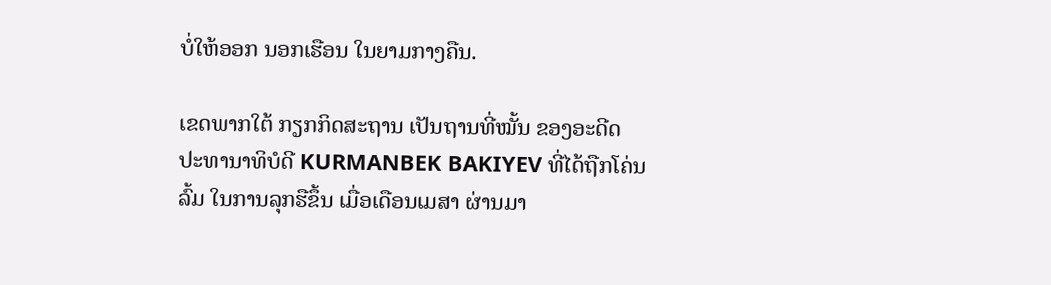ບໍ່ໃຫ້ອອກ ນອກເຮືອນ ໃນຍາມກາງຄືນ.

ເຂດພາກໃຕ້ ກຽກກິດສະຖານ ເປັນຖານທີ່ໝັ້ນ ຂອງອະດີດ ປະທານາທິບໍດີ KURMANBEK BAKIYEV ທີ່ໄດ້ຖືກໂຄ່ນລົ້ມ ໃນການລຸກຮືຂຶ້ນ ເມື່ອເດືອນເມສາ ຜ່ານມາ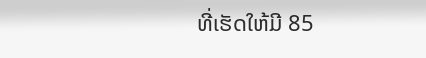ທີ່ເຮັດໃຫ້ມີ 85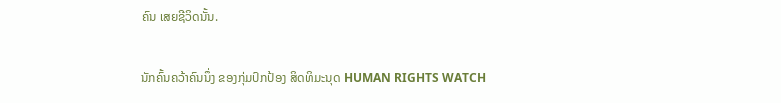ຄົນ ເສຍຊີວິດນັ້ນ.

ນັກຄົ້ນຄວ້າຄົນນຶ່ງ ຂອງກຸ່ມປົກປ້ອງ ສິດທິມະນຸດ HUMAN RIGHTS WATCH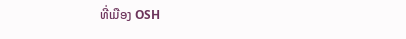ທີ່ເມືອງ OSH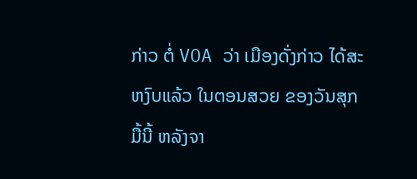ກ່າວ ຕໍ່ VOA ວ່າ ເມືອງດັ່ງກ່າວ ໄດ້ສະຫງົບແລ້ວ ໃນຕອນສວຍ ຂອງວັນສຸກມື້ນີ້ ຫລັງຈາ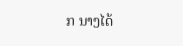ກ ນາງໄດ້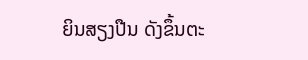ຍິນສຽງປືນ ດັງຂຶ້ນຕະ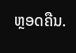ຫຼອດຄືນ.